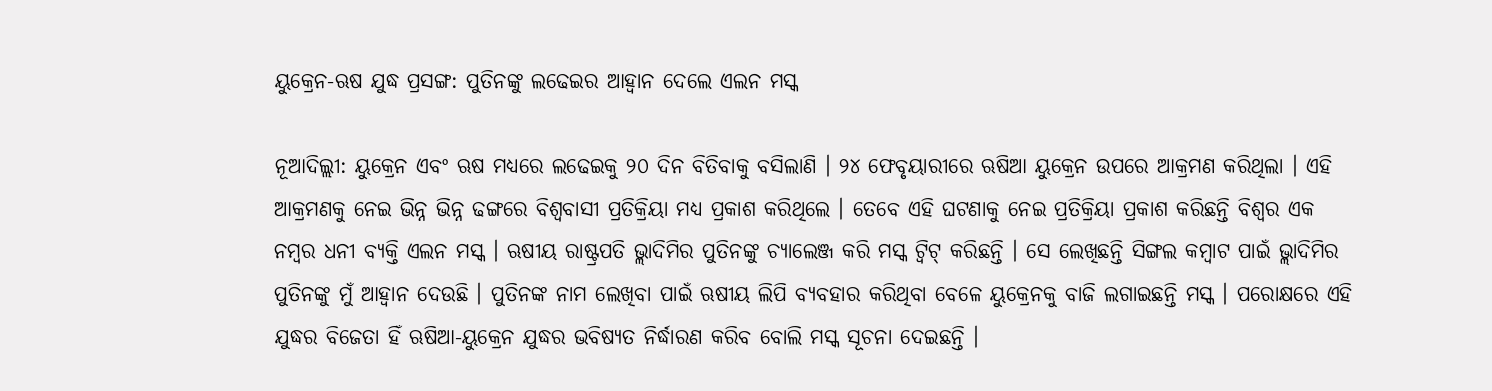ୟୁକ୍ରେନ-ଋଷ ଯୁଦ୍ଧ ପ୍ରସଙ୍ଗ: ପୁତିନଙ୍କୁ ଲଢେଇର ଆହ୍ୱାନ ଦେଲେ ଏଲନ ମସ୍କ

ନୂଆଦିଲ୍ଲୀ: ୟୁକ୍ରେନ ଏବଂ ଋଷ ମଧ୍ୟରେ ଲଢେଇକୁ ୨୦ ଦିନ ବିତିବାକୁ ବସିଲାଣି । ୨୪ ଫେବୃୟାରୀରେ ଋଷିଆ ୟୁକ୍ରେନ ଉପରେ ଆକ୍ରମଣ କରିଥିଲା । ଏହି ଆକ୍ରମଣକୁ ନେଇ ଭିନ୍ନ ଭିନ୍ନ ଢଙ୍ଗରେ ବିଶ୍ୱବାସୀ ପ୍ରତିକ୍ରିୟା ମଧ୍ୟ ପ୍ରକାଶ କରିଥିଲେ । ତେବେ ଏହି ଘଟଣାକୁ ନେଇ ପ୍ରତିକ୍ରିୟା ପ୍ରକାଶ କରିଛନ୍ତି ବିଶ୍ୱର ଏକ ନମ୍ବର ଧନୀ ବ୍ୟକ୍ତି ଏଲନ ମସ୍କ । ଋଷୀୟ ରାଷ୍ଟ୍ରପତି ଭ୍ଲାଦିମିର ପୁତିନଙ୍କୁ ଚ୍ୟାଲେଞ୍ଜ କରି ମସ୍କ ଟ୍ୱିଟ୍ କରିଛନ୍ତି । ସେ ଲେଖିଛନ୍ତି ସିଙ୍ଗଲ କମ୍ବାଟ ପାଇଁ ଭ୍ଲାଦିମିର ପୁତିନଙ୍କୁ ମୁଁ ଆହ୍ୱାନ ଦେଉଛି । ପୁତିନଙ୍କ ନାମ ଲେଖିବା ପାଇଁ ଋଷୀୟ ଲିପି ବ୍ୟବହାର କରିଥିବା ବେଳେ ୟୁକ୍ରେନକୁ ବାଜି ଲଗାଇଛନ୍ତି ମସ୍କ । ପରୋକ୍ଷରେ ଏହି ଯୁଦ୍ଧର ବିଜେତା ହିଁ ଋଷିଆ-ୟୁକ୍ରେନ ଯୁଦ୍ଧର ଭବିଷ୍ୟତ ନିର୍ଦ୍ଧାରଣ କରିବ ବୋଲି ମସ୍କ ସୂଚନା ଦେଇଛନ୍ତି ।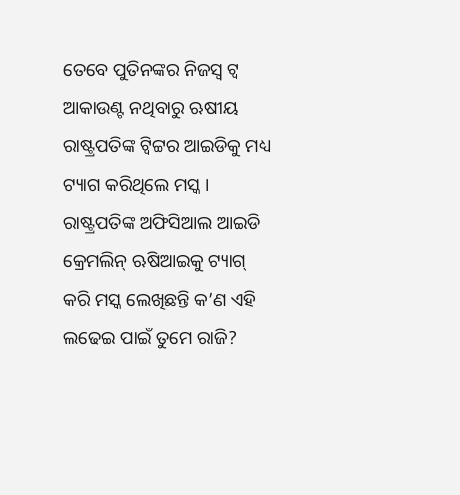ତେବେ ପୁତିନଙ୍କର ନିଜସ୍ୱ ଟ୍ୱ ଆକାଉଣ୍ଟ ନଥିବାରୁ ଋଷୀୟ ରାଷ୍ଟ୍ରପତିଙ୍କ ଟ୍ୱିଟ୍ଟର ଆଇଡିକୁ ମଧ୍ୟ ଟ୍ୟାଗ କରିଥିଲେ ମସ୍କ । ରାଷ୍ଟ୍ରପତିଙ୍କ ଅଫିସିଆଲ ଆଇଡି କ୍ରେମଲିନ୍ ଋଷିଆଇକୁ ଟ୍ୟାଗ୍ କରି ମସ୍କ ଲେଖିଛନ୍ତି କ’ଣ ଏହି ଲଢେଇ ପାଇଁ ତୁମେ ରାଜି?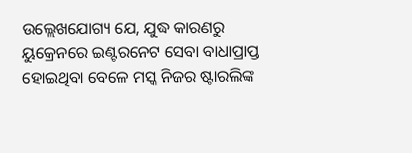ଉଲ୍ଲେଖଯୋଗ୍ୟ ଯେ, ଯୁଦ୍ଧ କାରଣରୁ ୟୁକ୍ରେନରେ ଇଣ୍ଟରନେଟ ସେବା ବାଧାପ୍ରାପ୍ତ ହୋଇଥିବା ବେଳେ ମସ୍କ ନିଜର ଷ୍ଟାରଲିଙ୍କ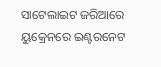ସାଟେଲାଇଟ ଜରିଆରେ ୟୁକ୍ରେନରେ ଇଣ୍ଟରନେଟ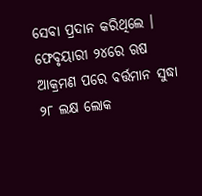ସେବା ପ୍ରଦାନ କରିଥିଲେ । ଫେବୃୟାରୀ ୨୪ରେ ଋଷ ଆକ୍ରମଣ ପରେ ବର୍ତ୍ତମାନ ସୁଦ୍ଧା ୨୮ ଲକ୍ଷ ଲୋକ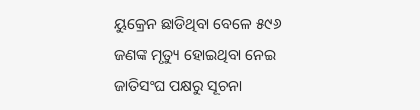ୟୁକ୍ରେନ ଛାଡିଥିବା ବେଳେ ୫୯୬ ଜଣଙ୍କ ମୃତ୍ୟୁ ହୋଇଥିବା ନେଇ ଜାତିସଂଘ ପକ୍ଷରୁ ସୂଚନା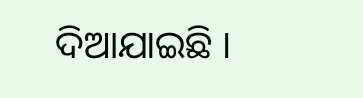ଦିଆଯାଇଛି ।